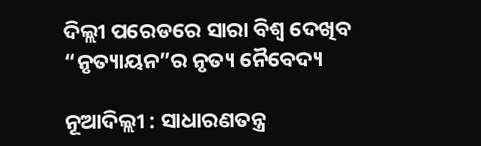ଦିଲ୍ଲୀ ପରେଡରେ ସାରା ବିଶ୍ୱ ଦେଖିବ “ନୃତ୍ୟାୟନ”ର ନୃତ୍ୟ ନୈବେଦ୍ୟ

ନୂଆଦିଲ୍ଲୀ : ସାଧାରଣତନ୍ତ୍ର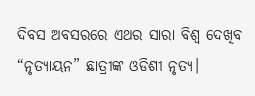ଦିବସ ଅବସରରେ ଏଥର ସାରା ବିଶ୍ୱ ଦେଖିବ “ନୃତ୍ୟାୟନ” ଛାତ୍ରୀଙ୍କ ଓଡିଶୀ ନୃତ୍ୟ।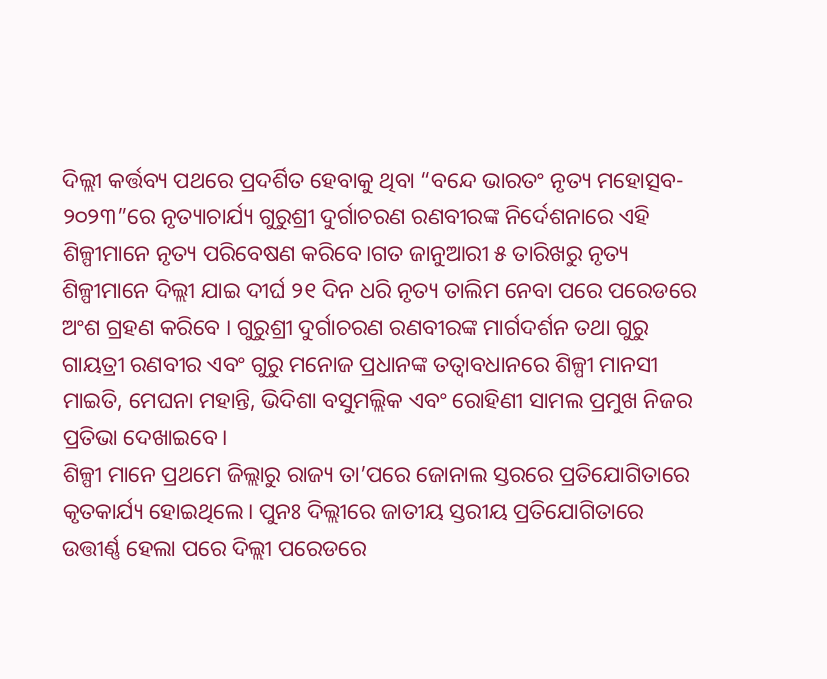ଦିଲ୍ଲୀ କର୍ତ୍ତବ୍ୟ ପଥରେ ପ୍ରଦର୍ଶିତ ହେବାକୁ ଥିବା “ବନ୍ଦେ ଭାରତଂ ନୃତ୍ୟ ମହୋତ୍ସବ- ୨୦୨୩”ରେ ନୃତ୍ୟାଚାର୍ଯ୍ୟ ଗୁରୁଶ୍ରୀ ଦୁର୍ଗାଚରଣ ରଣବୀରଙ୍କ ନିର୍ଦେଶନାରେ ଏହି ଶିଳ୍ପୀମାନେ ନୃତ୍ୟ ପରିବେଷଣ କରିବେ।ଗତ ଜାନୁଆରୀ ୫ ତାରିଖରୁ ନୃତ୍ୟ ଶିଳ୍ପୀମାନେ ଦିଲ୍ଲୀ ଯାଇ ଦୀର୍ଘ ୨୧ ଦିନ ଧରି ନୃତ୍ୟ ତାଲିମ ନେବା ପରେ ପରେଡରେ ଅଂଶ ଗ୍ରହଣ କରିବେ । ଗୁରୁଶ୍ରୀ ଦୁର୍ଗାଚରଣ ରଣବୀରଙ୍କ ମାର୍ଗଦର୍ଶନ ତଥା ଗୁରୁ ଗାୟତ୍ରୀ ରଣବୀର ଏବଂ ଗୁରୁ ମନୋଜ ପ୍ରଧାନଙ୍କ ତତ୍ୱାବଧାନରେ ଶିଳ୍ପୀ ମାନସୀ ମାଇତି, ମେଘନା ମହାନ୍ତି, ଭିଦିଶା ବସୁମଲ୍ଲିକ ଏବଂ ରୋହିଣୀ ସାମଲ ପ୍ରମୁଖ ନିଜର ପ୍ରତିଭା ଦେଖାଇବେ।
ଶିଳ୍ପୀ ମାନେ ପ୍ରଥମେ ଜିଲ୍ଲାରୁ ରାଜ୍ୟ ତା’ପରେ ଜୋନାଲ ସ୍ତରରେ ପ୍ରତିଯୋଗିତାରେ କୃତକାର୍ଯ୍ୟ ହୋଇଥିଲେ। ପୁନଃ ଦିଲ୍ଲୀରେ ଜାତୀୟ ସ୍ତରୀୟ ପ୍ରତିଯୋଗିତାରେ ଉତ୍ତୀର୍ଣ୍ଣ ହେଲା ପରେ ଦିଲ୍ଲୀ ପରେଡରେ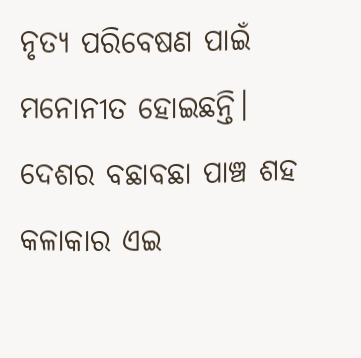ନୃତ୍ୟ ପରିବେଷଣ ପାଇଁ ମନୋନୀତ ହୋଇଛନ୍ତି। ଦେଶର ବଛାବଛା ପାଞ୍ଚ ଶହ କଳାକାର ଏଇ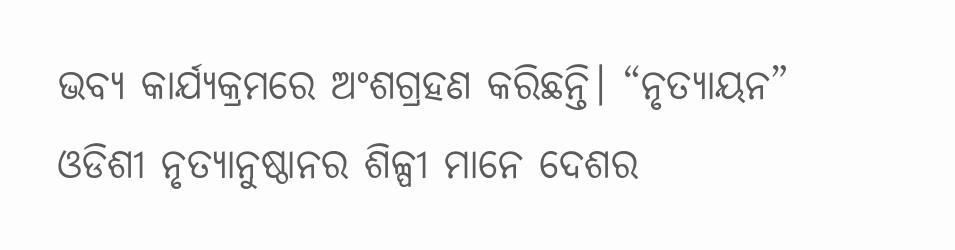ଭବ୍ୟ କାର୍ଯ୍ୟକ୍ରମରେ ଅଂଶଗ୍ରହଣ କରିଛନ୍ତି। “ନୃତ୍ୟାୟନ” ଓଡିଶୀ ନୃତ୍ୟାନୁଷ୍ଠାନର ଶିଳ୍ପୀ ମାନେ ଦେଶର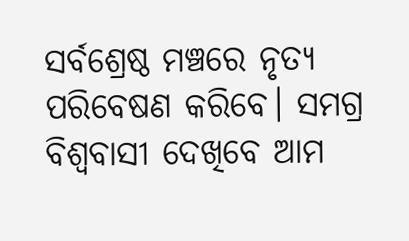ସର୍ବଶ୍ରେଷ୍ଠ ମଞ୍ଚରେ ନୃତ୍ୟ ପରିବେଷଣ କରିବେ। ସମଗ୍ର ବିଶ୍ୱବାସୀ ଦେଖିବେ ଆମ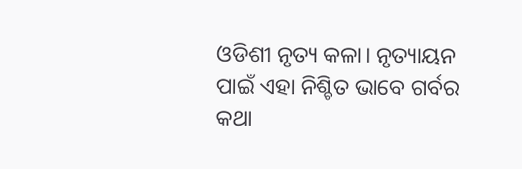ଓଡିଶୀ ନୃତ୍ୟ କଳା। ନୃତ୍ୟାୟନ ପାଇଁ ଏହା ନିଶ୍ଚିତ ଭାବେ ଗର୍ବର କଥା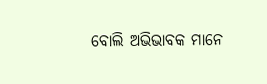ବୋଲି ଅଭିଭାବକ ମାନେ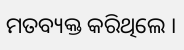ମତବ୍ୟକ୍ତ କରିଥିଲେ ।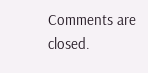Comments are closed.